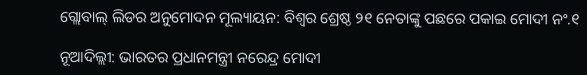ଗ୍ଲୋବାଲ୍ ଲିଡର ଅନୁମୋଦନ ମୂଲ୍ୟାୟନ: ବିଶ୍ୱର ଶ୍ରେଷ୍ଠ ୨୧ ନେତାଙ୍କୁ ପଛରେ ପକାଇ ମୋଦୀ ନଂ.୧

ନୂଆଦିଲ୍ଲୀ: ଭାରତର ପ୍ରଧାନମନ୍ତ୍ରୀ ନରେନ୍ଦ୍ର ମୋଦୀ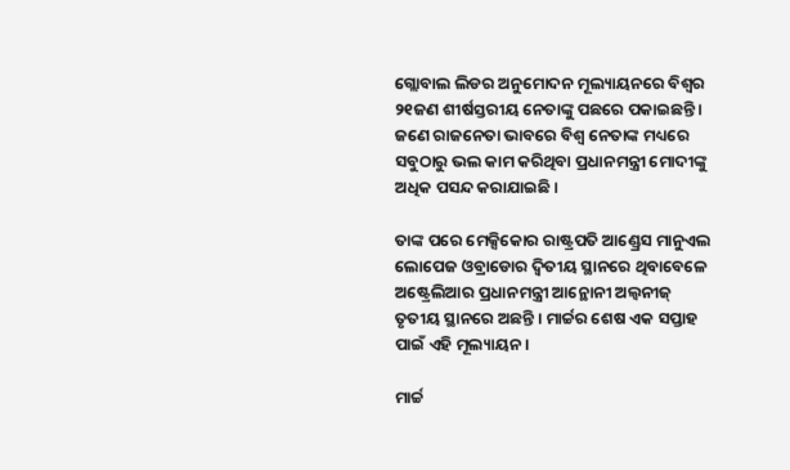ଗ୍ଲୋବାଲ ଲିଡର ଅନୁମୋଦନ ମୂଲ୍ୟାୟନରେ ବିଶ୍ୱର ୨୧ଜଣ ଶୀର୍ଷସ୍ତରୀୟ ନେତାଙ୍କୁ ପଛରେ ପକାଇଛନ୍ତି । ଜଣେ ରାଜନେତା ଭାବରେ ବିଶ୍ୱ ନେତାଙ୍କ ମଧ୍ୟରେ ସବୁଠାରୁ ଭଲ କାମ କରିଥିବା ପ୍ରଧାନମନ୍ତ୍ରୀ ମୋଦୀଙ୍କୁ ଅଧିକ ପସନ୍ଦ କରାଯାଇଛି ।

ତାଙ୍କ ପରେ ମେକ୍ସିକୋର ରାଷ୍ଟ୍ରପତି ଆଣ୍ଡ୍ରେସ ମାନୁଏଲ ଲୋପେଜ ଓବ୍ରାଡୋର ଦ୍ୱିତୀୟ ସ୍ଥାନରେ ଥିବାବେଳେ ଅଷ୍ଟ୍ରେଲିଆର ପ୍ରଧାନମନ୍ତ୍ରୀ ଆନ୍ଥୋନୀ ଅଲ୍ବନୀଜ୍ ତୃତୀୟ ସ୍ଥାନରେ ଅଛନ୍ତି । ମାର୍ଚ୍ଚର ଶେଷ ଏକ ସପ୍ତାହ ପାଇଁ ଏହି ମୂଲ୍ୟାୟନ ।

ମାର୍ଚ୍ଚ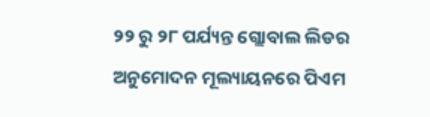୨୨ ରୁ ୨୮ ପର୍ଯ୍ୟନ୍ତ ଗ୍ଲୋବାଲ ଲିଡର ଅନୁମୋଦନ ମୂଲ୍ୟାୟନରେ ପିଏମ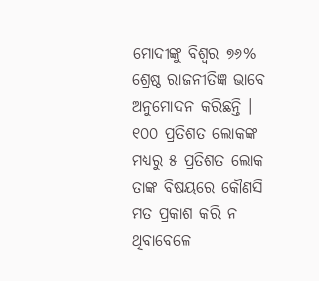ମୋଦୀଙ୍କୁ ବିଶ୍ୱର ୭୬% ଶ୍ରେଷ୍ଠ ରାଜନୀତିଜ୍ଞ ଭାବେ ଅନୁମୋଦନ କରିଛନ୍ତି । ୧୦୦ ପ୍ରତିଶତ ଲୋକଙ୍କ ମଧ୍ୟରୁ ୫ ପ୍ରତିଶତ ଲୋକ ତାଙ୍କ ବିଷୟରେ କୌଣସି ମତ ପ୍ରକାଶ କରି ନ ଥିବାବେଳେ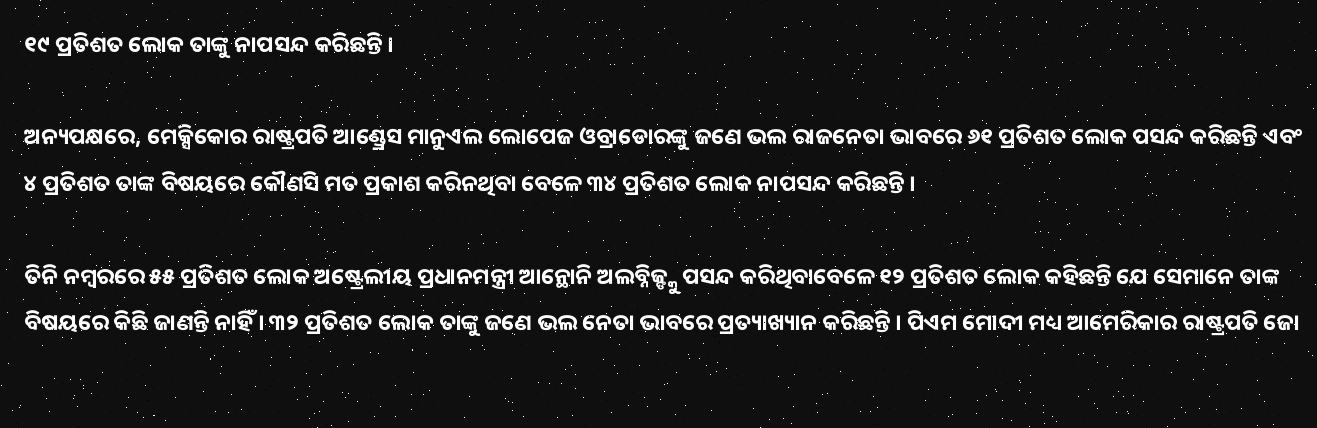୧୯ ପ୍ରତିଶତ ଲୋକ ତାଙ୍କୁ ନାପସନ୍ଦ କରିଛନ୍ତି ।

ଅନ୍ୟପକ୍ଷରେ, ମେକ୍ସିକୋର ରାଷ୍ଟ୍ରପତି ଆଣ୍ଡ୍ରେସ ମାନୁଏଲ ଲୋପେଜ ଓବ୍ରାଡୋରଙ୍କୁ ଜଣେ ଭଲ ରାଜନେତା ଭାବରେ ୬୧ ପ୍ରତିଶତ ଲୋକ ପସନ୍ଦ କରିଛନ୍ତି ଏବଂ ୪ ପ୍ରତିଶତ ତାଙ୍କ ବିଷୟରେ କୌଣସି ମତ ପ୍ରକାଶ କରିନଥିବା ବେଳେ ୩୪ ପ୍ରତିଶତ ଲୋକ ନାପସନ୍ଦ କରିଛନ୍ତି ।

ତିନି ନମ୍ବରରେ ୫୫ ପ୍ରତିଶତ ଲୋକ ଅଷ୍ଟ୍ରେଲୀୟ ପ୍ରଧାନମନ୍ତ୍ରୀ ଆନ୍ଥୋନି ଅଲବ୍ନିଜ୍ଙ୍କୁ ପସନ୍ଦ କରିଥିବାବେଳେ ୧୨ ପ୍ରତିଶତ ଲୋକ କହିଛନ୍ତି ଯେ ସେମାନେ ତାଙ୍କ ବିଷୟରେ କିଛି ଜାଣନ୍ତି ନାହିଁ । ୩୨ ପ୍ରତିଶତ ଲୋକ ତାଙ୍କୁ ଜଣେ ଭଲ ନେତା ଭାବରେ ପ୍ରତ୍ୟାଖ୍ୟାନ କରିଛନ୍ତି । ପିଏମ ମୋଦୀ ମଧ୍ୟ ଆମେରିକାର ରାଷ୍ଟ୍ରପତି ଜୋ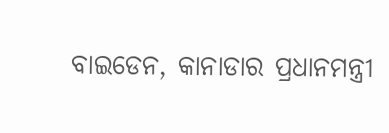ବାଇଡେନ, କାନାଡାର ପ୍ରଧାନମନ୍ତ୍ରୀ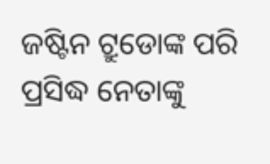ଜଷ୍ଟିନ ଟ୍ରୁଡୋଙ୍କ ପରି ପ୍ରସିଦ୍ଧ ନେତାଙ୍କୁ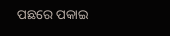ପଛରେ ପକାଇ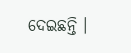ଦେଇଛନ୍ତି ।